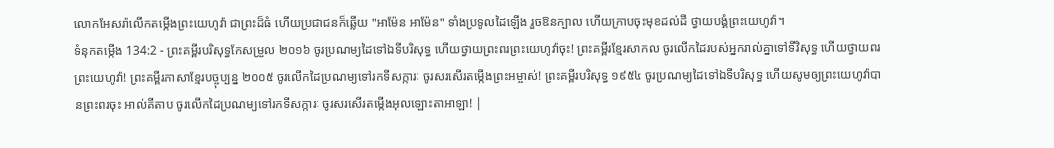លោកអែសរ៉ាលើកតម្កើងព្រះយេហូវ៉ា ជាព្រះដ៏ធំ ហើយប្រជាជនក៏ឆ្លើយ "អាម៉ែន អាម៉ែន" ទាំងប្រទូលដៃឡើង រួចឱនក្បាល ហើយក្រាបចុះមុខដល់ដី ថ្វាយបង្គំព្រះយេហូវ៉ា។
ទំនុកតម្កើង 134:2 - ព្រះគម្ពីរបរិសុទ្ធកែសម្រួល ២០១៦ ចូរប្រណម្យដៃទៅឯទីបរិសុទ្ធ ហើយថ្វាយព្រះពរព្រះយេហូវ៉ាចុះ! ព្រះគម្ពីរខ្មែរសាកល ចូរលើកដៃរបស់អ្នករាល់គ្នាទៅទីវិសុទ្ធ ហើយថ្វាយពរព្រះយេហូវ៉ា! ព្រះគម្ពីរភាសាខ្មែរបច្ចុប្បន្ន ២០០៥ ចូរលើកដៃប្រណម្យទៅរកទីសក្ការៈ ចូរសរសើរតម្កើងព្រះអម្ចាស់! ព្រះគម្ពីរបរិសុទ្ធ ១៩៥៤ ចូរប្រណម្យដៃទៅឯទីបរិសុទ្ធ ហើយសូមឲ្យព្រះយេហូវ៉ាបានព្រះពរចុះ អាល់គីតាប ចូរលើកដៃប្រណម្យទៅរកទីសក្ការៈ ចូរសរសើរតម្កើងអុលឡោះតាអាឡា! |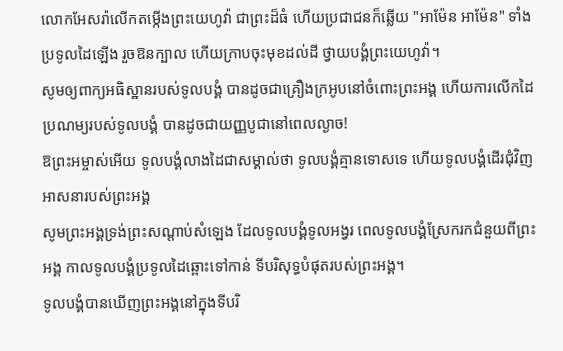លោកអែសរ៉ាលើកតម្កើងព្រះយេហូវ៉ា ជាព្រះដ៏ធំ ហើយប្រជាជនក៏ឆ្លើយ "អាម៉ែន អាម៉ែន" ទាំងប្រទូលដៃឡើង រួចឱនក្បាល ហើយក្រាបចុះមុខដល់ដី ថ្វាយបង្គំព្រះយេហូវ៉ា។
សូមឲ្យពាក្យអធិស្ឋានរបស់ទូលបង្គំ បានដូចជាគ្រឿងក្រអូបនៅចំពោះព្រះអង្គ ហើយការលើកដៃប្រណម្យរបស់ទូលបង្គំ បានដូចជាយញ្ញបូជានៅពេលល្ងាច!
ឱព្រះអម្ចាស់អើយ ទូលបង្គំលាងដៃជាសម្គាល់ថា ទូលបង្គំគ្មានទោសទេ ហើយទូលបង្គំដើរជុំវិញអាសនារបស់ព្រះអង្គ
សូមព្រះអង្គទ្រង់ព្រះសណ្ដាប់សំឡេង ដែលទូលបង្គំទូលអង្វរ ពេលទូលបង្គំស្រែករកជំនួយពីព្រះអង្គ កាលទូលបង្គំប្រទូលដៃឆ្ពោះទៅកាន់ ទីបរិសុទ្ធបំផុតរបស់ព្រះអង្គ។
ទូលបង្គំបានឃើញព្រះអង្គនៅក្នុងទីបរិ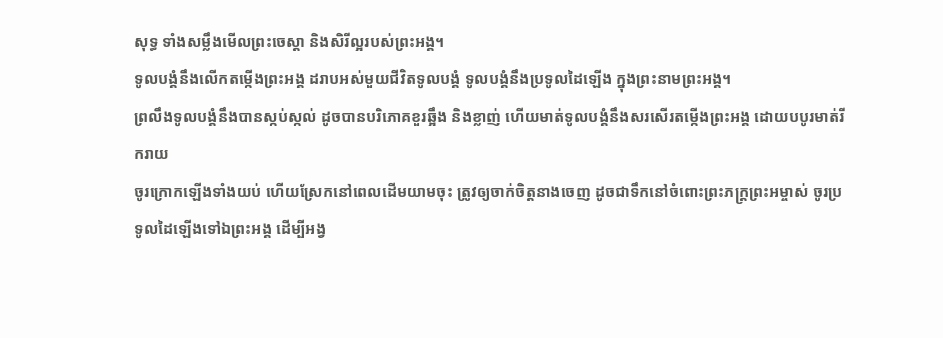សុទ្ធ ទាំងសម្លឹងមើលព្រះចេស្ដា និងសិរីល្អរបស់ព្រះអង្គ។
ទូលបង្គំនឹងលើកតម្កើងព្រះអង្គ ដរាបអស់មួយជីវិតទូលបង្គំ ទូលបង្គំនឹងប្រទូលដៃឡើង ក្នុងព្រះនាមព្រះអង្គ។
ព្រលឹងទូលបង្គំនឹងបានស្កប់ស្កល់ ដូចបានបរិភោគខួរឆ្អឹង និងខ្លាញ់ ហើយមាត់ទូលបង្គំនឹងសរសើរតម្កើងព្រះអង្គ ដោយបបូរមាត់រីករាយ
ចូរក្រោកឡើងទាំងយប់ ហើយស្រែកនៅពេលដើមយាមចុះ ត្រូវឲ្យចាក់ចិត្តនាងចេញ ដូចជាទឹកនៅចំពោះព្រះភក្ត្រព្រះអម្ចាស់ ចូរប្រទូលដៃឡើងទៅឯព្រះអង្គ ដើម្បីអង្វ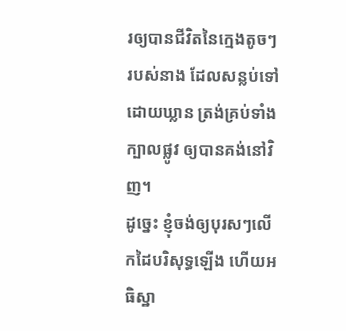រឲ្យបានជីវិតនៃក្មេងតូចៗរបស់នាង ដែលសន្លប់ទៅដោយឃ្លាន ត្រង់គ្រប់ទាំងក្បាលផ្លូវ ឲ្យបានគង់នៅវិញ។
ដូច្នេះ ខ្ញុំចង់ឲ្យបុរសៗលើកដៃបរិសុទ្ធឡើង ហើយអធិស្ឋា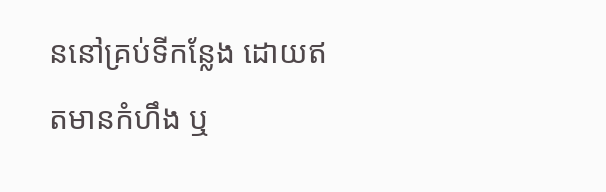ននៅគ្រប់ទីកន្លែង ដោយឥតមានកំហឹង ឬ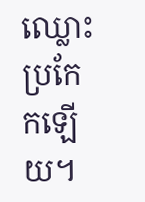ឈ្លោះប្រកែកឡើយ។